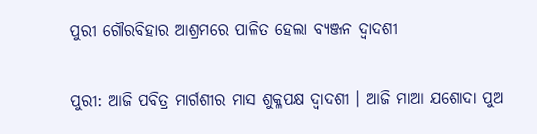ପୁରୀ ଗୌରବିହାର ଆଶ୍ରମରେ ପାଳିତ ହେଲା ବ୍ଯଞ୍ଜନ ଦ୍ବାଦଶୀ

ପୁରୀ: ଆଜି ପବିତ୍ର ମାର୍ଗଶୀର ମାସ ଶୁକ୍ଳପକ୍ଷ ଦ୍ୱାଦଶୀ । ଆଜି ମାଆ ଯଶୋଦା ପୁଅ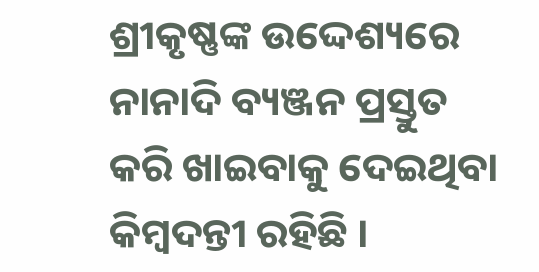ଶ୍ରୀକୃଷ୍ଣଙ୍କ ଉଦ୍ଦେଶ୍ୟରେ ନାନାଦି ବ୍ୟଞ୍ଜନ ପ୍ରସ୍ତୁତ କରି ଖାଇବାକୁ ଦେଇଥିବା କିମ୍ବଦନ୍ତୀ ରହିଛି ।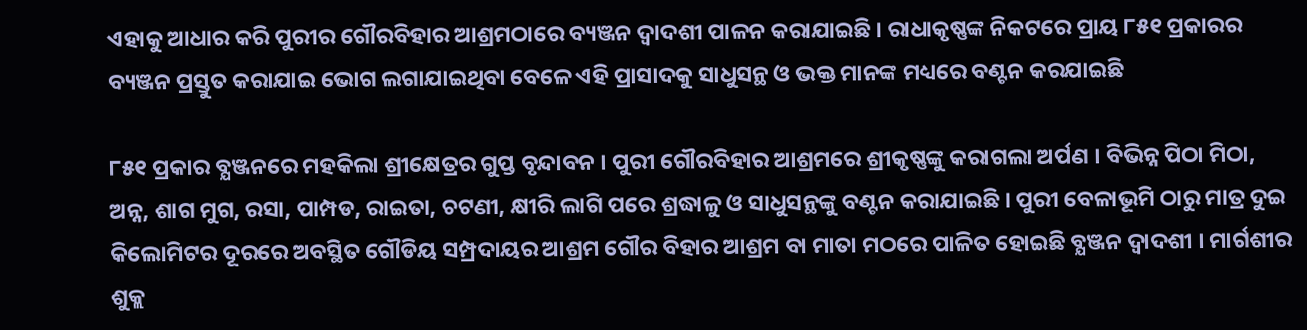ଏହାକୁ ଆଧାର କରି ପୁରୀର ଗୌରବିହାର ଆଶ୍ରମଠାରେ ବ୍ୟଞ୍ଜନ ଦ୍ୱାଦଶୀ ପାଳନ କରାଯାଇଛି । ରାଧାକୃଷ୍ଣଙ୍କ ନିକଟରେ ପ୍ରାୟ ୮୫୧ ପ୍ରକାରର ବ୍ୟଞ୍ଜନ ପ୍ରସ୍ତୁତ କରାଯାଇ ଭୋଗ ଲଗାଯାଇଥିବା ବେଳେ ଏହି ପ୍ରାସାଦକୁ ସାଧୁସନ୍ଥ ଓ ଭକ୍ତ ମାନଙ୍କ ମଧ୍ୟରେ ବଣ୍ଟନ କରଯାଇଛି

୮୫୧ ପ୍ରକାର ବ୍ଯଞ୍ଜନରେ ମହକିଲା ଶ୍ରୀକ୍ଷେତ୍ରର ଗୁପ୍ତ ବୃନ୍ଦାବନ । ପୁରୀ ଗୌରବିହାର ଆଶ୍ରମରେ ଶ୍ରୀକୃଷ୍ଣଙ୍କୁ କରାଗଲା ଅର୍ପଣ । ବିଭିନ୍ନ ପିଠା ମିଠା, ଅନ୍ନ, ଶାଗ ମୁଗ, ରସା, ପାମ୍ପଡ, ରାଇତା, ଚଟଣୀ, କ୍ଷୀରି ଲାଗି ପରେ ଶ୍ରଦ୍ଧାଳୁ ଓ ସାଧୁସନ୍ଥଙ୍କୁ ବଣ୍ଟନ କରାଯାଇଛି । ପୁରୀ ବେଳାଭୂମି ଠାରୁ ମାତ୍ର ଦୁଇ କିଲୋମିଟର ଦୂରରେ ଅବସ୍ଥିତ ଗୌଡିୟ ସମ୍ପ୍ରଦାୟର ଆଶ୍ରମ ଗୌର ବିହାର ଆଶ୍ରମ ବା ମାତା ମଠରେ ପାଳିତ ହୋଇଛି ବ୍ଯଞ୍ଜନ ଦ୍ବାଦଶୀ । ମାର୍ଗଶୀର ଶୁକ୍ଲ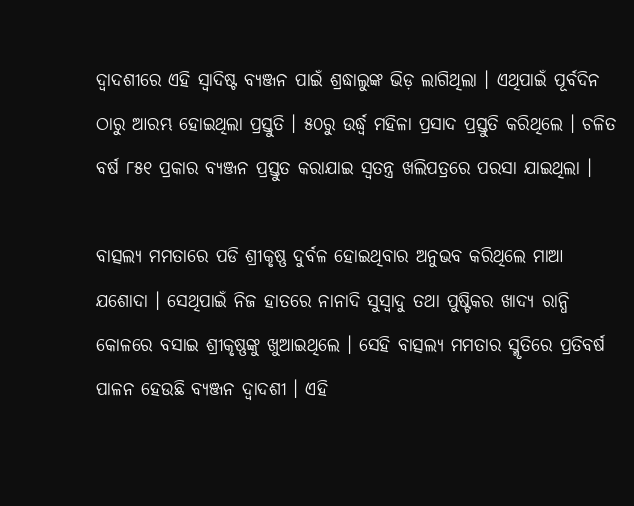ଦ୍ଵାଦଶୀରେ ଏହି ସ୍ବାଦିଷ୍ଟ ବ୍ଯଞ୍ଜନ ପାଇଁ ଶ୍ରଦ୍ଧାଲୁଙ୍କ ଭିଡ଼ ଲାଗିଥିଲା । ଏଥିପାଇଁ ପୂର୍ବଦିନ ଠାରୁ ଆରମ୍ଭ ହୋଇଥିଲା ପ୍ରସ୍ତୁତି । ୫୦ରୁ ଉର୍ଦ୍ଧ୍ବ ମହିଳା ପ୍ରସାଦ ପ୍ରସ୍ତୁତି କରିଥିଲେ । ଚଳିତ ବର୍ଷ ୮୫୧ ପ୍ରକାର ବ୍ୟଞ୍ଜନ ପ୍ରସ୍ତୁତ କରାଯାଇ ସ୍ୱତନ୍ତ୍ର ଖଲିପତ୍ରରେ ପରସା ଯାଇଥିଲା ।

ବାତ୍ସଲ୍ୟ ମମତାରେ ପଡି ଶ୍ରୀକୃଷ୍ଣ ଦୁର୍ବଳ ହୋଇଥିବାର ଅନୁଭବ କରିଥିଲେ ମାଆ ଯଶୋଦା । ସେଥିପାଇଁ ନିଜ ହାତରେ ନାନାଦି ସୁସ୍ୱାଦୁ ତଥା ପୁଷ୍ଟିକର ଖାଦ୍ୟ ରାନ୍ଧି କୋଳରେ ବସାଇ ଶ୍ରୀକୃଷ୍ଣଙ୍କୁ ଖୁଆଇଥିଲେ । ସେହି ବାତ୍ସଲ୍ୟ ମମତାର ସ୍ମୃତିରେ ପ୍ରତିବର୍ଷ ପାଳନ ହେଉଛି ବ୍ଯଞ୍ଜନ ଦ୍ବାଦଶୀ । ଏହି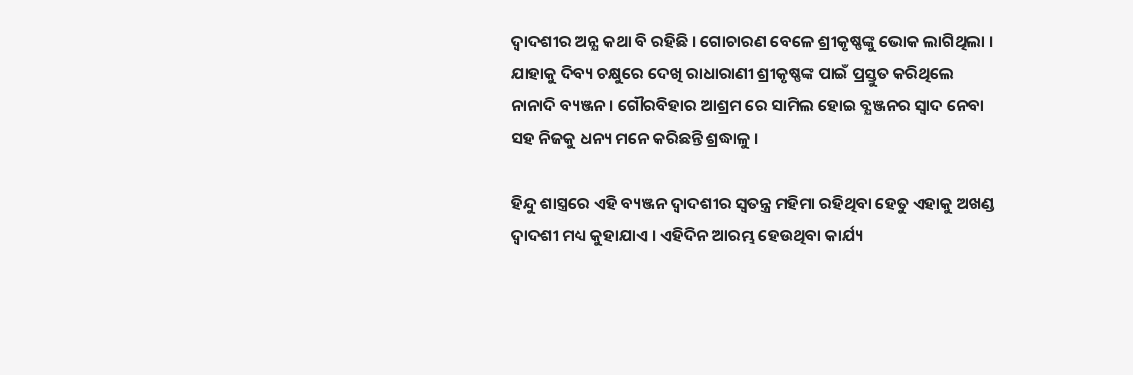ଦ୍ବାଦଶୀର ଅନ୍ଯ କଥା ବି ରହିଛି । ଗୋଚାରଣ ବେଳେ ଶ୍ରୀକୃଷ୍ଣଙ୍କୁ ଭୋକ ଲାଗିଥିଲା । ଯାହାକୁ ଦିବ୍ୟ ଚକ୍ଷୁରେ ଦେଖି ରାଧାରାଣୀ ଶ୍ରୀକୃଷ୍ଣଙ୍କ ପାଇଁ ପ୍ରସ୍ତୁତ କରିଥିଲେ ନାନାଦି ବ୍ୟଞ୍ଜନ । ଗୌରବିହାର ଆଶ୍ରମ ରେ ସାମିଲ ହୋଇ ବ୍ଯଞ୍ଜନର ସ୍ବାଦ ନେବା ସହ ନିଜକୁ ଧନ୍ୟ ମନେ କରିଛନ୍ତି ଶ୍ରଦ୍ଧାଳୁ ।

ହିନ୍ଦୁ ଶାସ୍ତ୍ରରେ ଏହି ବ୍ୟଞ୍ଜନ ଦ୍ଵାଦଶୀର ସ୍ୱତନ୍ତ୍ର ମହିମା ରହିଥିବା ହେତୁ ଏହାକୁ ଅଖଣ୍ଡ ଦ୍ୱାଦଶୀ ମଧ୍ୟ କୁହାଯାଏ । ଏହିଦିନ ଆରମ୍ଭ ହେଉଥିବା କାର୍ଯ୍ୟ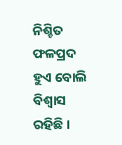ନିଶ୍ଚିତ ଫଳପ୍ରଦ ହୁଏ ବୋଲି ବିଶ୍ବାସ ରହିଛି ।